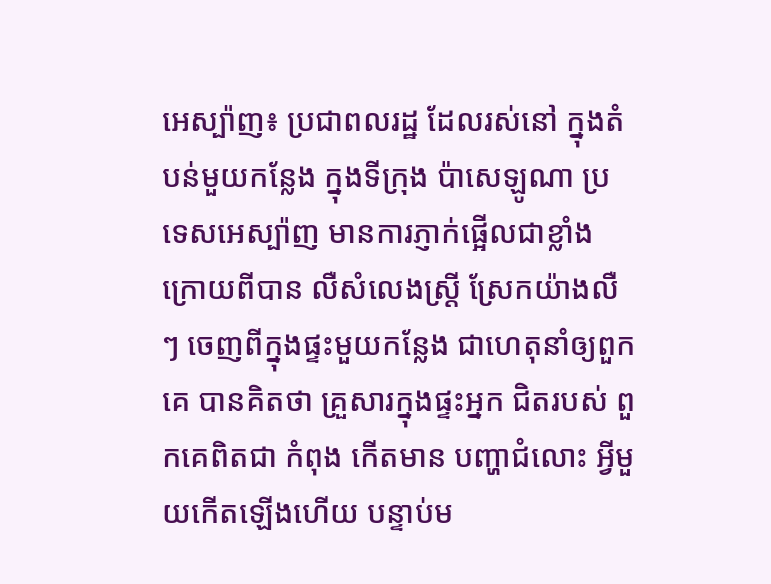អេស្ប៉ាញ៖ ប្រជាពលរដ្ឋ ដែលរស់នៅ ក្នុងតំបន់មួយកន្លែង ក្នុងទីក្រុង ប៉ាសេឡូណា ប្រទេសអេស្ប៉ាញ មានការភ្ញាក់ផ្អើលជាខ្លាំង ក្រោយពីបាន លឺសំលេងស្ត្រី ស្រែកយ៉ាងលឺៗ ចេញពីក្នុងផ្ទះមួយកន្លែង ជាហេតុនាំឲ្យពួកគេ បានគិតថា គ្រួសារក្នុងផ្ទះអ្នក ជិតរបស់ ពួកគេពិតជា កំពុង កើតមាន បញ្ហាជំលោះ អ្វីមួយកើតឡើងហើយ បន្ទាប់ម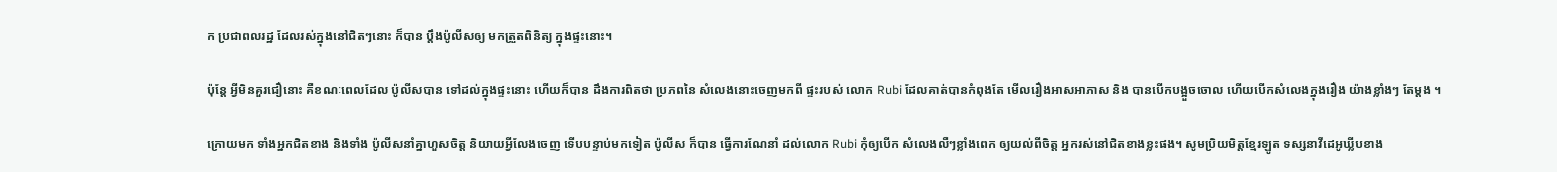ក ប្រជាពលរដ្ឋ ដែលរស់ក្នុងនៅជិតៗនោះ ក៏បាន ប្តឹងប៉ូលីសឲ្យ មកត្រួតពិនិត្យ ក្នុងផ្ទះនោះ។

ប៉ុន្តែ អ្វីមិនគួរជឿនោះ គឺខណៈពេលដែល ប៉ូលីសបាន ទៅដល់ក្នុងផ្ទះនោះ ហើយក៏បាន ដឹងការពិតថា ប្រភពនៃ សំលេងនោះចេញមកពី ផ្ទះរបស់ លោក Rubi ដែលគាត់បានកំពុងតែ មើលរឿងអាសអាភាស និង បានបើកបង្អួចចោល ហើយបើកសំលេងក្នុងរឿង យ៉ាងខ្លាំងៗ តែម្តង ។

ក្រោយមក ទាំងអ្នកជិតខាង និងទាំង ប៉ូលីសនាំគ្នាហួសចិត្ត និយាយអ្វីលែងចេញ ទើបបន្ទាប់មកទៀត ប៉ូលីស ក៏បាន ធ្វើការណែនាំ ដល់លោក Rubi កុំឲ្យបើក សំលេងលឺៗខ្លាំងពេក ឲ្យយល់ពីចិត្ត អ្នករស់នៅជិតខាងខ្លះផង។ សូមប្រិយមិត្តខ្មែរឡូត ទស្សនាវីដេអូឃ្លីបខាង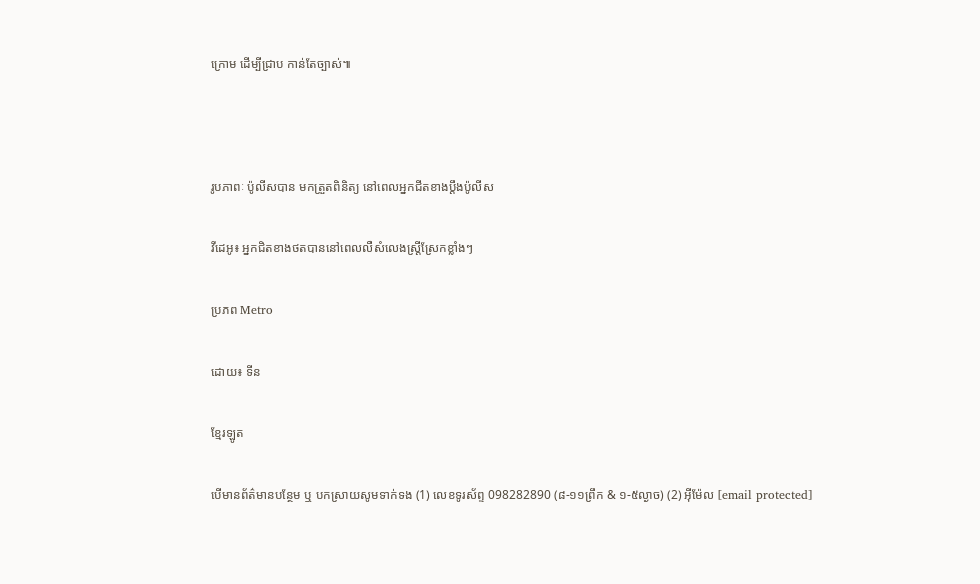ក្រោម ដើម្បីជ្រាប កាន់តែច្បាស់៕



រូបភាពៈ ប៉ូលីសបាន មកត្រួតពិនិត្យ នៅពេលអ្នកជីតខាងប្តឹងប៉ូលីស

វីដេអូ៖ អ្នកជិតខាងថតបាននៅពេលលឺសំលេងស្ត្រីស្រែកខ្លាំងៗ

ប្រភព Metro

ដោយ៖ ទីន

ខ្មែរឡូត

បើមានព័ត៌មានបន្ថែម ឬ បកស្រាយសូមទាក់ទង (1) លេខទូរស័ព្ទ 098282890 (៨-១១ព្រឹក & ១-៥ល្ងាច) (2) អ៊ីម៉ែល [email protected]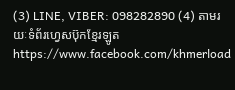(3) LINE, VIBER: 098282890 (4) តាមរយៈទំព័រហ្វេសប៊ុកខ្មែរឡូត https://www.facebook.com/khmerload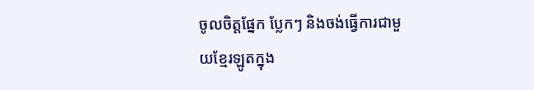ចូលចិត្តផ្នែក ប្លែកៗ និងចង់ធ្វើការជាមួយខ្មែរឡូតក្នុង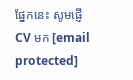ផ្នែកនេះ សូមផ្ញើ CV មក [email protected]